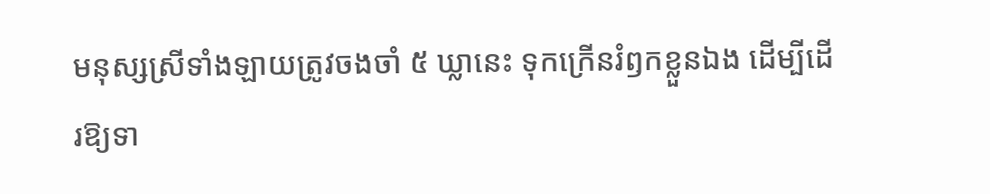មនុស្សស្រីទាំងឡាយត្រូវចងចាំ ៥ ឃ្លានេះ ទុកក្រើនរំឭកខ្លួនឯង ដើម្បីដើរឱ្យទា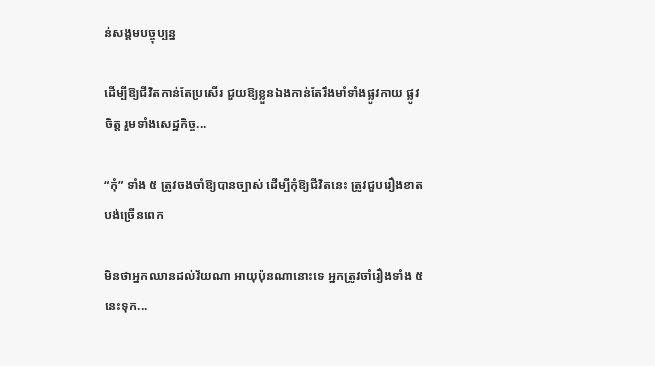ន់សង្គមបច្ចុប្បន្ន

ដើម្បីឱ្យជីវិតកាន់តែប្រសើរ ជួយឱ្យខ្លួនឯងកាន់តែរឹងមាំទាំងផ្លូវកាយ ផ្លូវចិត្ត រួមទាំងសេដ្ឋកិច្ច...

“កុំ” ទាំង ៥ ត្រូវចងចាំឱ្យបានច្បាស់ ដើម្បីកុំឱ្យជីវិតនេះ ត្រូវជួបរឿងខាតបង់ច្រើនពេក

មិនថាអ្នកឈានដល់វ័យណា អាយុប៉ុនណានោះទេ អ្នកត្រូវចាំរឿងទាំង ៥ នេះទុក...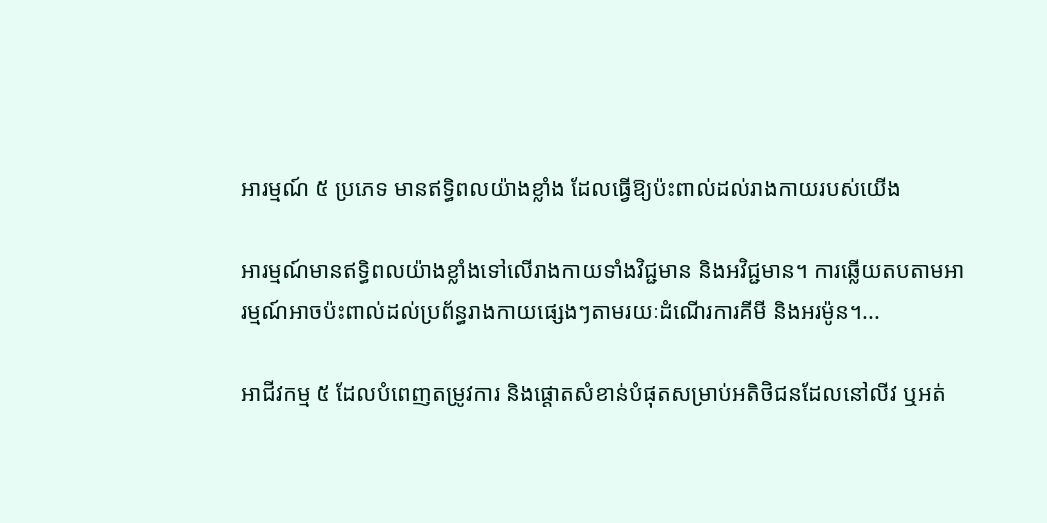អារម្មណ៍ ៥ ប្រភេទ មានឥទ្ធិពលយ៉ាងខ្លាំង ដែលធ្វើឱ្យប៉ះពាល់ដល់រាងកាយរបស់យើង

អារម្មណ៍មានឥទ្ធិពលយ៉ាងខ្លាំងទៅលើរាងកាយទាំងវិជ្ជមាន និងអវិជ្ជមាន។ ការឆ្លើយតបតាមអារម្មណ៍អាចប៉ះពាល់ដល់ប្រព័ន្ធរាងកាយផ្សេងៗតាមរយៈដំណើរការគីមី និងអរម៉ូន។...

អាជីវកម្ម ៥ ដែលបំពេញតម្រូវការ និងផ្ដោតសំខាន់បំផុតសម្រាប់អតិថិជនដែលនៅលីវ ឬអត់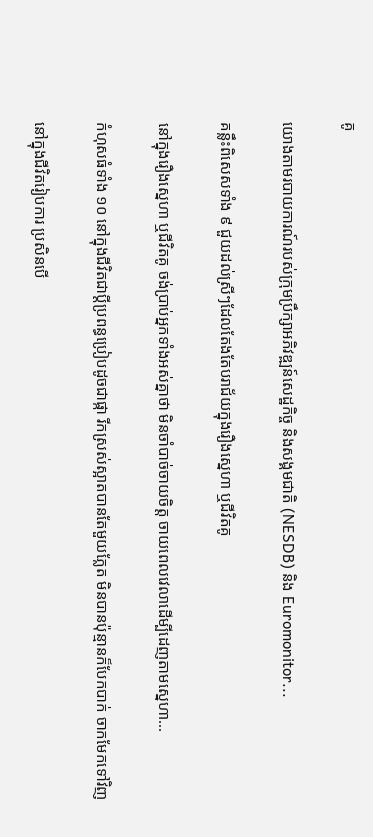គូ

យោងតាមរបាយការណ៍របស់ក្រុមប្រឹក្សាអភិវឌ្ឍន៍សេដ្ឋកិច្ច និងសង្គមជាតិ (NESDB) និង Euromonitor...

គន្លឹះពិសេសទាំង ៩ ជួយដល់ស្រីៗដែលតែងតែបរាជ័យក្នុងរឿងស្នេហា ឬជីវិតគូ

នៅក្នុងរឿងស្នេហា ឬជីវិតគូ ចង់ប្រាប់អ្នកទាំងអស់គ្នាថា មិនចាំបាច់ចាយចិត្ត ចាយពេលវេលាដើម្បីដេញតាមស្នេហា...

កំហុសធំទាំង ១០ នៅក្នុងជីវិតជាប្ដីប្រពន្ធប្រៀបដូចជាផ្កា រីកស្រស់ស្អាតបានតែមួយភ្លែត មិនបានប៉ុន្មានក៏បែកបាក់ ចាកមែកទៅវិញ

នៅក្នុងជីវិតរៀបការ ប្រសិនបើ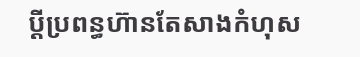ប្ដីប្រពន្ធហ៊ានតែសាងកំហុស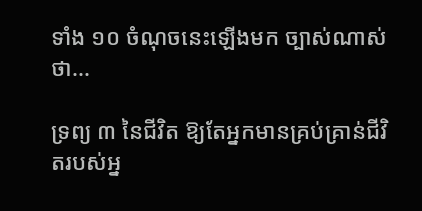ទាំង ១០ ចំណុចនេះឡើងមក ច្បាស់ណាស់ថា...

ទ្រព្យ ៣ នៃជីវិត ឱ្យតែអ្នកមានគ្រប់គ្រាន់ជីវិតរបស់អ្ន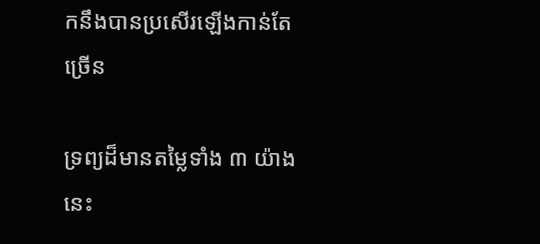កនឹងបានប្រសើរឡើងកាន់តែច្រើន

ទ្រព្យដ៏មានតម្លៃទាំង ៣ យ៉ាងនេះ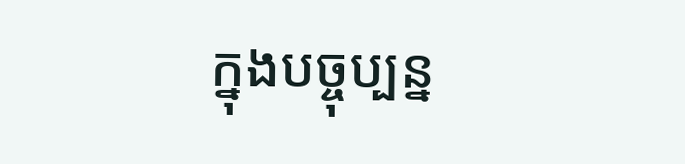ក្នុងបច្ចុប្បន្ន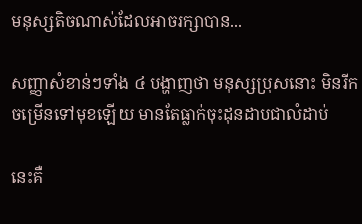មនុស្សតិចណាស់ដែលអាចរក្សាបាន...

សញ្ញាសំខាន់ៗទាំង ៤ បង្ហាញថា មនុស្សប្រុសនោះ មិនរីកចម្រើនទៅមុខឡើយ មានតែធ្លាក់ចុះដុនដាបជាលំដាប់

នេះគឺ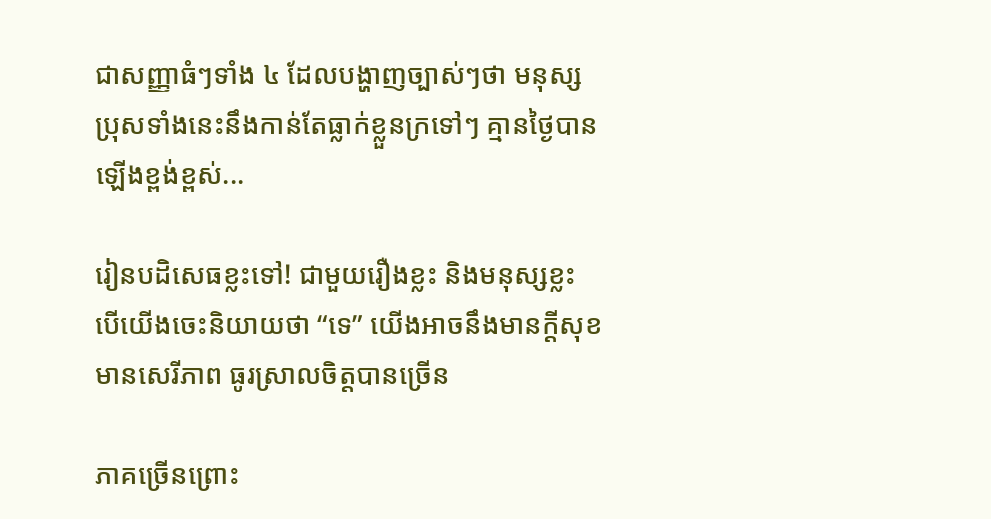ជាសញ្ញាធំៗទាំង ៤ ដែលបង្ហាញច្បាស់ៗថា មនុស្សប្រុសទាំងនេះនឹងកាន់តែធ្លាក់ខ្លួនក្រទៅៗ គ្មានថ្ងៃបានឡើងខ្ពង់ខ្ពស់...

រៀនបដិសេធខ្លះទៅ! ជាមួយរឿងខ្លះ និងមនុស្សខ្លះ បើយើងចេះនិយាយថា “ទេ” យើងអាចនឹងមានក្ដីសុខ មានសេរីភាព ធូរស្រាលចិត្តបានច្រើន

ភាគច្រើនព្រោះ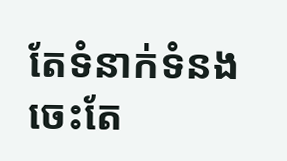តែទំនាក់ទំនង ចេះតែ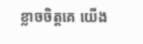ខ្លាចចិត្តគេ យើង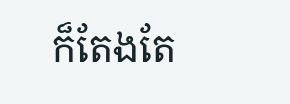ក៏តែងតែ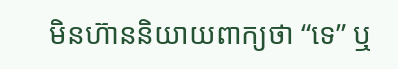មិនហ៊ាននិយាយពាក្យថា “ទេ” ឬ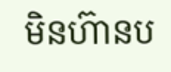មិនហ៊ានប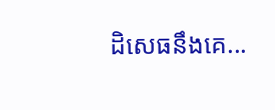ដិសេធនឹងគេ...